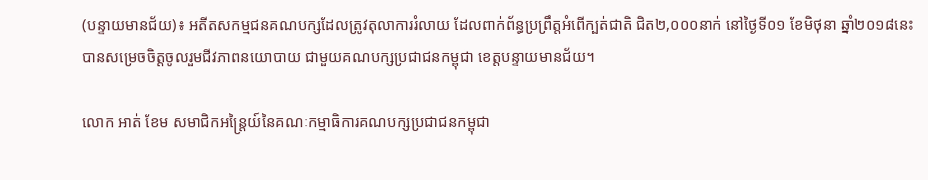(បន្ទាយមានជ័យ)៖ អតីតសកម្មជនគណបក្សដែលត្រូវតុលាការរំលាយ ដែលពាក់ព័ន្ធប្រព្រឹត្តអំពើក្បត់ជាតិ ជិត២,០០០នាក់ នៅថ្ងៃទី០១ ខែមិថុនា ឆ្នាំ២០១៨នេះ បានសម្រេចចិត្តចូលរួមជីវភាពនយោបាយ ជាមួយគណបក្សប្រជាជនកម្ពុជា ខេត្តបន្ទាយមានជ័យ។

លោក អាត់ ខែម សមាជិកអន្ដ្រៃយ៍នៃគណៈកម្មាធិការគណបក្សប្រជាជនកម្ពុជា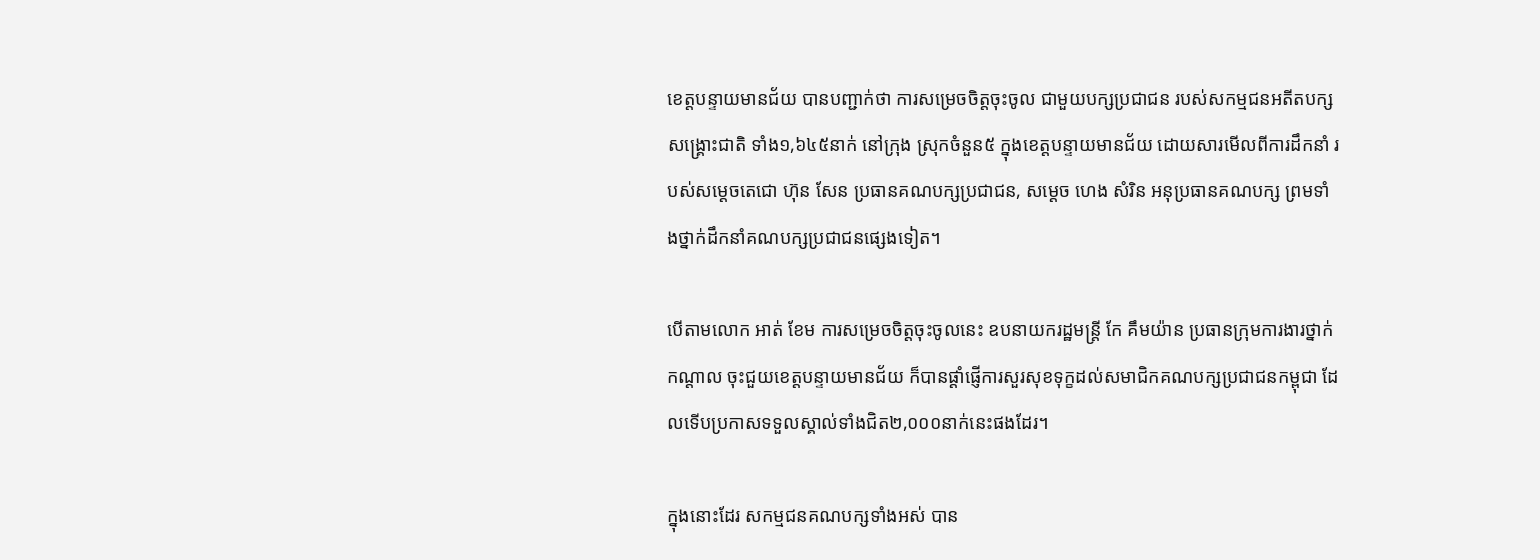ខេត្តបន្ទាយមានជ័យ បានបញ្ជាក់ថា ការសម្រេចចិត្តចុះចូល ជាមួយបក្សប្រជាជន របស់សកម្មជនអតីតបក្សសង្គ្រោះជាតិ ទាំង១,៦៤៥នាក់ នៅក្រុង ស្រុកចំនួន៥ ក្នុងខេត្តបន្ទាយមានជ័យ ដោយសារមើលពីការដឹកនាំ របស់សម្ដេចតេជោ ហ៊ុន សែន ប្រធានគណបក្សប្រជាជន, សម្ដេច ហេង សំរិន អនុប្រធានគណបក្ស ព្រមទាំងថ្នាក់ដឹកនាំគណបក្សប្រជាជនផ្សេងទៀត។

បើតាមលោក អាត់ ខែម ការសម្រេចចិត្តចុះចូលនេះ ឧបនាយករដ្ឋមន្ដ្រី កែ គឹមយ៉ាន ប្រធានក្រុមការងារថ្នាក់កណ្ដាល ចុះជួយខេត្តបន្ទាយមានជ័យ ក៏បានផ្ដាំផ្ញើការសួរសុខទុក្ខដល់សមាជិកគណបក្សប្រជាជនកម្ពុជា ដែលទើបប្រកាសទទួលស្គាល់ទាំងជិត២,០០០នាក់នេះផងដែរ។

ក្នុងនោះដែរ សកម្មជនគណបក្សទាំងអស់ បាន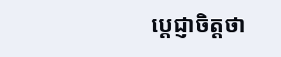ប្តេជ្ញាចិត្តថា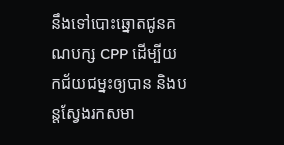នឹងទៅបោះឆ្នោតជូនគណបក្ស CPP ដើម្បីយកជ័យជម្នះឲ្យបាន និងបន្តស្វែងរកសមា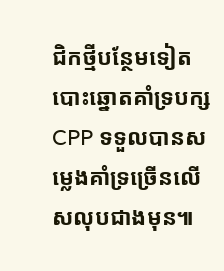ជិកថ្មីបន្ថែមទៀត បោះឆ្នោតគាំទ្របក្ស CPP ទទួលបានសម្លេងគាំទ្រច្រើនលើសលុបជាងមុន៕